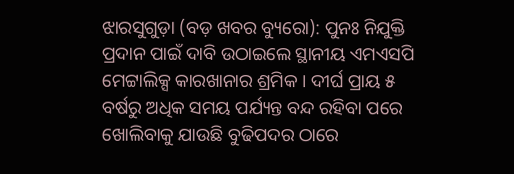ଝାରସୁଗୁଡ଼ା (ବଡ଼ ଖବର ବ୍ୟୁରୋ): ପୁନଃ ନିଯୁକ୍ତି ପ୍ରଦାନ ପାଇଁ ଦାବି ଉଠାଇଲେ ସ୍ଥାନୀୟ ଏମଏସପି ମେଟ୍ଟାଲିକ୍ସ କାରଖାନାର ଶ୍ରମିକ । ଦୀର୍ଘ ପ୍ରାୟ ୫ ବର୍ଷରୁ ଅଧିକ ସମୟ ପର୍ଯ୍ୟନ୍ତ ବନ୍ଦ ରହିବା ପରେ ଖୋଲିବାକୁ ଯାଉଛି ବୁଢିପଦର ଠାରେ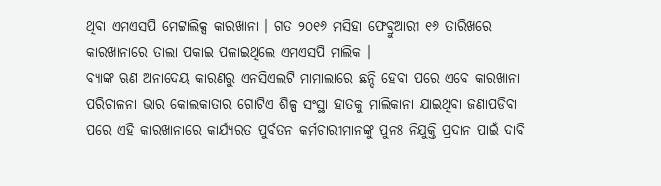ଥିବା ଏମଏସପି ମେଟ୍ଟାଲିକ୍ସ କାରଖାନା । ଗତ ୨୦୧୬ ମସିହା ଫେବ୍ରୁଆରୀ ୧୬ ତାରିଖରେ କାରଖାନାରେ ତାଲା ପକାଇ ପଳାଇଥିଲେ ଏମଏସପି ମାଲିକ ।
ବ୍ୟାଙ୍କ ଋଣ ଅନାଦେୟ କାରଣରୁ ଏନସିଏଲଟି ମାମାଲାରେ ଛନ୍ଦି ହେବା ପରେ ଏବେ କାରଖାନା ପରିଚାଳନା ଭାର କୋଲକାତାର ଗୋଟିଏ ଶିଳ୍ପ ସଂସ୍ଥା ହାତକୁ ମାଲିକାନା ଯାଇଥିବା ଜଣାପଡିବା ପରେ ଏହି କାରଖାନାରେ କାର୍ଯ୍ୟରତ ପୁର୍ବତନ କର୍ମଚାରୀମାନଙ୍କୁ ପୁନଃ ନିଯୁକ୍ତି ପ୍ରଦାନ ପାଇଁ ଦାବି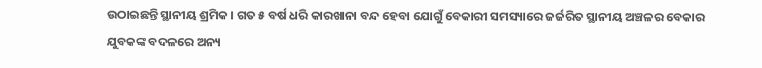ଉଠାଇଛନ୍ତି ସ୍ଥାନୀୟ ଶ୍ରମିକ । ଗତ ୫ ବର୍ଷ ଧରି କାରଖାନା ବନ୍ଦ ହେବା ଯୋଗୁଁ ବେକାରୀ ସମସ୍ୟାରେ ଜର୍ଜରିତ ସ୍ଥାନୀୟ ଅଞ୍ଚଳର ବେକାର ଯୁବକଙ୍କ ବଦଳରେ ଅନ୍ୟ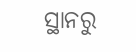ସ୍ଥାନରୁ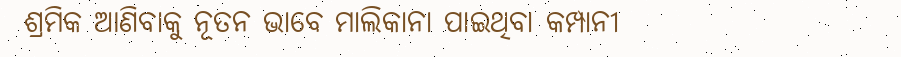ଶ୍ରମିକ ଆଣିବାକୁ ନୂତନ ଭାବେ ମାଲିକାନା ପାଇଥିବା କମ୍ପାନୀ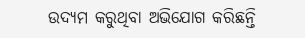ଉଦ୍ୟମ କରୁଥିବା ଅଭିଯୋଗ କରିଛନ୍ତି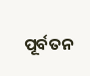ପୂର୍ବତନ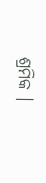ଶ୍ରମିକ ।